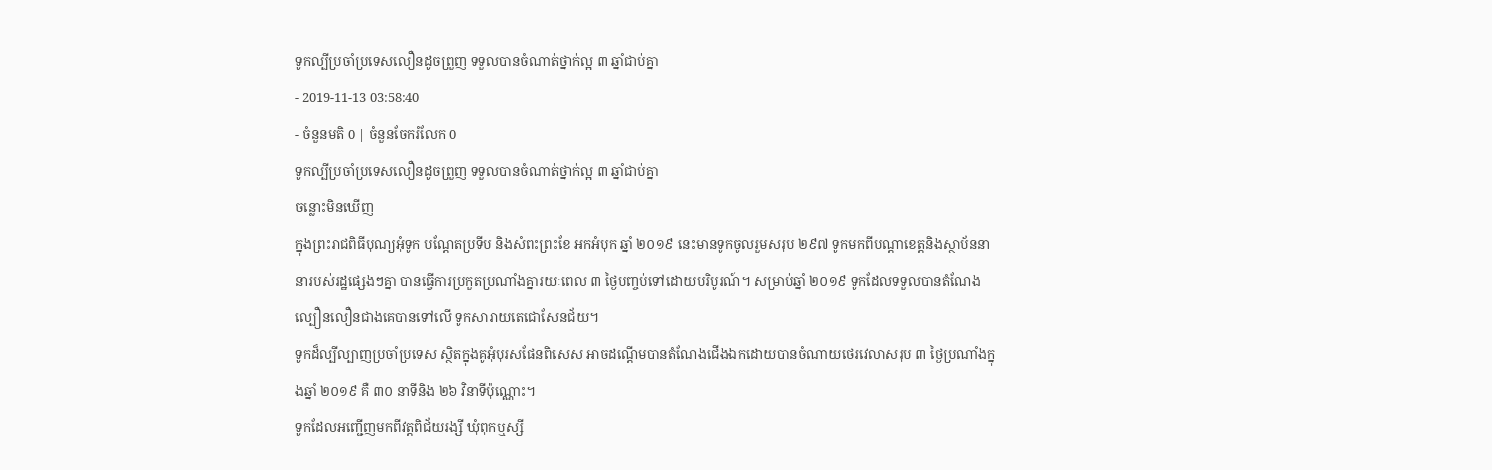ទូកល្បីប្រចាំប្រទេសលឿនដូចព្រួញ ទទួលបានចំណាត់ថ្នាក់ល្អ ៣ ឆ្នាំជាប់គ្នា
- 2019-11-13 03:58:40
- ចំនួនមតិ 0 | ចំនួនចែករំលែក 0
ទូកល្បីប្រចាំប្រទេសលឿនដូចព្រួញ ទទួលបានចំណាត់ថ្នាក់ល្អ ៣ ឆ្នាំជាប់គ្នា
ចន្លោះមិនឃើញ
ក្នុងព្រះរាជពិធីបុណ្យអុំទូក បណ្តែតប្រទីប និងសំពះព្រះខែ អកអំបុក ឆ្នាំ ២០១៩ នេះមានទូកចូលរួមសរុប ២៩៧ ទូកមកពីបណ្តាខេត្តនិងស្ថាប័ននានារបស់រដ្ឋផ្សេងៗគ្នា បានធ្វើការប្រកួតប្រណាំងគ្នារយៈពេល ៣ ថ្ងៃបញ្ចប់ទៅដោយបរិបូរណ៍។ សម្រាប់ឆ្នាំ ២០១៩ ទូកដែលទទួលបានតំណែងល្បឿនលឿនជាងគេបានទៅលើ ទូកសារាយតេជោសែនជ័យ។
ទូកដ៏ល្បីល្បាញប្រចាំប្រទេស ស្ថិតក្នុងគូអុំបុរសផែនពិសេស អាចដណ្ដើមបានតំណែងជើងឯកដោយបានចំណាយថេរវេលាសរុប ៣ ថ្ងៃប្រណាំងក្នុងឆ្នាំ ២០១៩ គឺ ៣០ នាទីនិង ២៦ វិនាទីប៉ុណ្ណោះ។
ទូកដែលអញ្ជើញមកពីវត្តពិជ័យរង្សី ឃុំពុកឬស្សី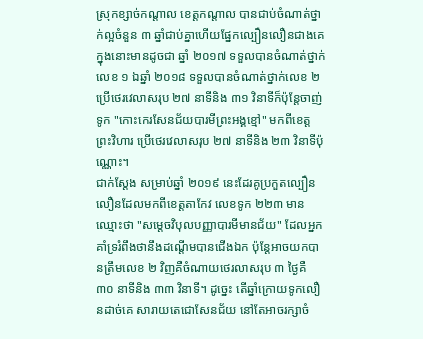ស្រុកខ្សាច់កណ្តាល ខេត្តកណ្តាល បានជាប់ចំណាត់ថ្នាក់ល្អចំនួន ៣ ឆ្នាំជាប់គ្នាហើយផ្នែកល្បឿនលឿនជាងគេ ក្នុងនោះមានដូចជា ឆ្នាំ ២០១៧ ទទួលបានចំណាត់ថ្នាក់លេខ ១ ឯឆ្នាំ ២០១៨ ទទួលបានចំណាត់ថ្នាក់លេខ ២ ប្រើថេរវេលាសរុប ២៧ នាទីនិង ៣១ វិនាទីក៏ប៉ុន្តែចាញ់ទូក "កោះកេរសែនជ័យបារមីព្រះអង្គខ្មៅ" មកពីខេត្តព្រះវិហារ ប្រើថេរវេលាសរុប ២៧ នាទីនិង ២៣ វិនាទីប៉ុណ្ណោះ។
ជាក់ស្ដែង សម្រាប់ឆ្នាំ ២០១៩ នេះដែរគូប្រកួតល្បឿនលឿនដែលមកពីខេត្តតាកែវ លេខទូក ២២៣ មានឈ្មោះថា "សម្តេចវិបុលបញ្ញាបារមីមានជ័យ" ដែលអ្នកគាំទ្ររំពឹងថានឹងដណ្ដើមបានជើងឯក ប៉ុន្តែអាចយកបានត្រឹមលេខ ២ វិញគឺចំណាយថេរលាសរុប ៣ ថ្ងៃគឺ ៣០ នាទីនិង ៣៣ វិនាទី។ ដូច្នេះ តើឆ្នាំក្រោយទូកលឿនដាច់គេ សារាយតេជោសែនជ័យ នៅតែអាចរក្សាចំ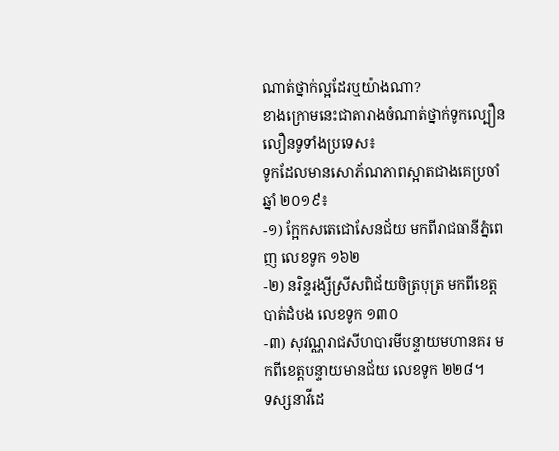ណាត់ថ្នាក់ល្អដែរឬយ៉ាងណា?
ខាងក្រោមនេះជាតារាងចំណាត់ថ្នាក់ទូកល្បឿនលឿនទូទាំងប្រទេស៖
ទូកដែលមានសោភ័ណភាពស្អាតជាងគេប្រចាំឆ្នាំ ២០១៩៖
-១) ក្អែកសតេជោសែនជ័យ មកពីរាជធានីភ្នំពេញ លេខទូក ១៦២
-២) នរិន្ទរង្សីស្រីសពិជ័យចិត្របុត្រ មកពីខេត្តបាត់ដំបង លេខទូក ១៣០
-៣) សុវណ្ណរាជសីហបារមីបន្ទាយមហានគរ មកពីខេត្តបន្ទាយមានជ័យ លេខទូក ២២៨។
ទស្សនាវីដេ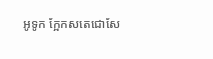អូទូក ក្អែកសតេជោសែ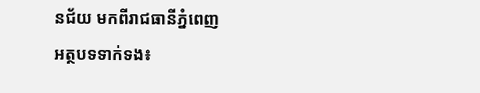នជ័យ មកពីរាជធានីភ្នំពេញ
អត្ថបទទាក់ទង៖